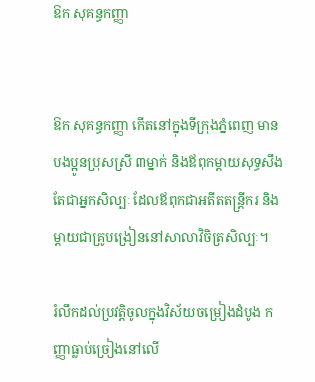ឱក សុគន្ធកញ្ញា


ឱក សុគន្ធកញ្ញា កើតនៅក្នុងទីក្រុងភ្នំពេញ មានបងប្អូនប្រុសស្រី ៣ម្នាក់ និងឪពុកម្ដាយសុទ្ធសឹងតែជាអ្នកសិល្បៈ ដែលឪពុកជាអតីតតន្ដ្រីករ និងម្ដាយជាគ្រូបង្រៀននៅសាលាវិចិត្រសិល្បៈ។

រំលឹកដល់ប្រវត្ដិចូលក្នុងវិស័យចម្រៀងដំបូង កញ្ញាធ្លាប់ច្រៀងនៅលើ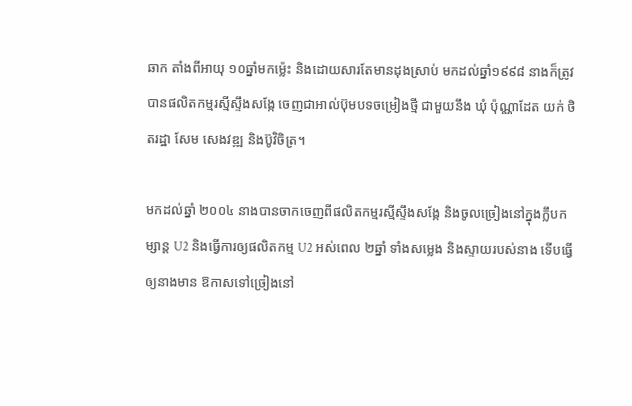ឆាក តាំងពីអាយុ ១០ឆ្នាំមកម្ល៉េះ និងដោយសារតែមានដុងស្រាប់ មកដល់ឆ្នាំ១៩៩៨ នាងក៏ត្រូវបានផលិតកម្មរស្មីស្ទឹងសង្កែ ចេញជាអាល់ប៊ុមបទចម្រៀងថ្មី ជាមួយនឹង ឃុំ ប៉ុណ្ណាដែត យក់ ថិតរដ្ឋា សែម សេងវឌ្ឍ និងប៊ូវិចិត្រ។

មកដល់ឆ្នាំ ២០០៤ នាងបានចាកចេញពីផលិតកម្មរស្មីស្ទឹងសង្កែ និងចូលច្រៀងនៅក្នុងក្លឹបកម្សាន្ដ U2 និងធ្វើការឲ្យផលិតកម្ម U2 អស់ពេល ២ឆ្នាំ ទាំងសម្លេង និងស្ទាយរបស់នាង ទើបធ្វើឲ្យនាងមាន ឱកាសទៅច្រៀងនៅ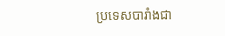ប្រទេសបារាំងជា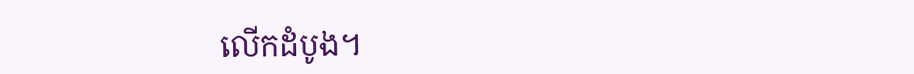លើកដំបូង។